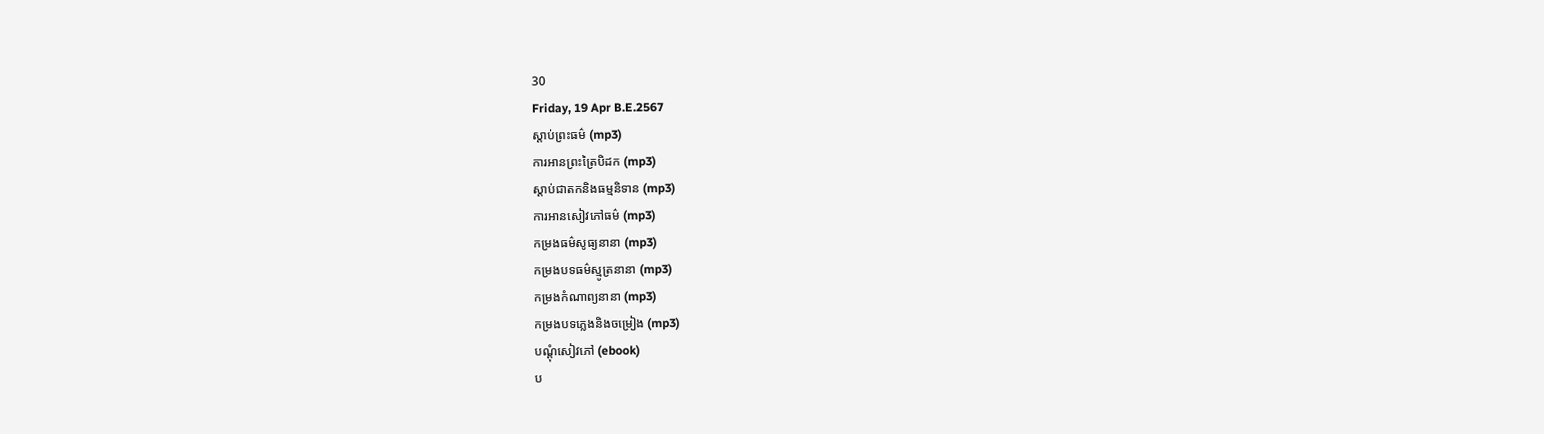30
Friday, 19 Apr B.E.2567
ស្តាប់ព្រះធម៌ (mp3)
ការអានព្រះត្រៃបិដក (mp3)
ស្តាប់ជាតកនិងធម្មនិទាន (mp3)
ការអានសៀវភៅធម៌ (mp3)
កម្រងធម៌សូធ្យនានា (mp3)
កម្រងបទធម៌ស្មូត្រនានា (mp3)
កម្រងកំណាព្យនានា (mp3)
កម្រងបទភ្លេងនិងចម្រៀង (mp3)
បណ្តុំសៀវភៅ (ebook)
ប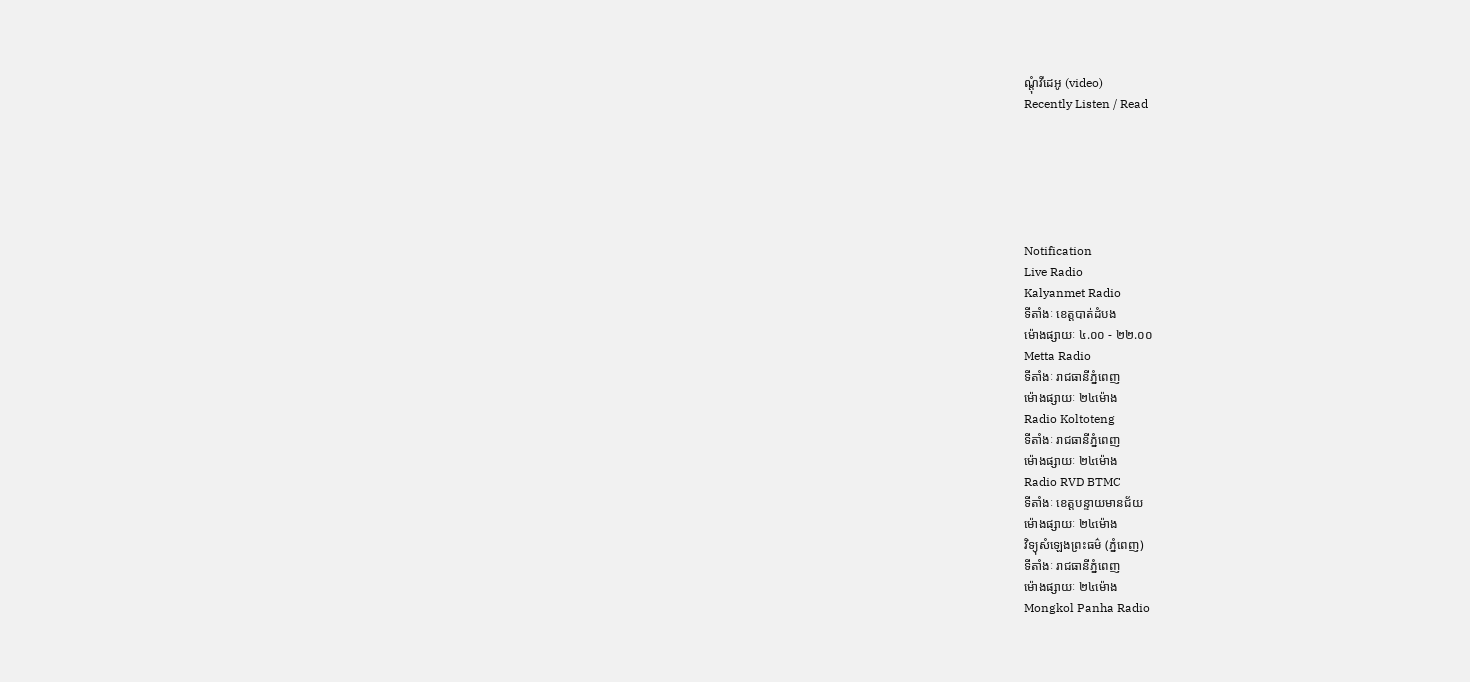ណ្តុំវីដេអូ (video)
Recently Listen / Read






Notification
Live Radio
Kalyanmet Radio
ទីតាំងៈ ខេត្តបាត់ដំបង
ម៉ោងផ្សាយៈ ៤.០០ - ២២.០០
Metta Radio
ទីតាំងៈ រាជធានីភ្នំពេញ
ម៉ោងផ្សាយៈ ២៤ម៉ោង
Radio Koltoteng
ទីតាំងៈ រាជធានីភ្នំពេញ
ម៉ោងផ្សាយៈ ២៤ម៉ោង
Radio RVD BTMC
ទីតាំងៈ ខេត្តបន្ទាយមានជ័យ
ម៉ោងផ្សាយៈ ២៤ម៉ោង
វិទ្យុសំឡេងព្រះធម៌ (ភ្នំពេញ)
ទីតាំងៈ រាជធានីភ្នំពេញ
ម៉ោងផ្សាយៈ ២៤ម៉ោង
Mongkol Panha Radio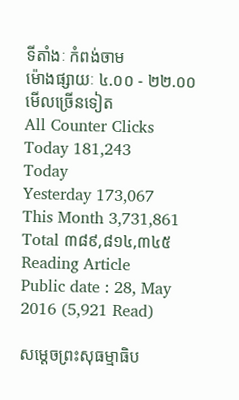ទីតាំងៈ កំពង់ចាម
ម៉ោងផ្សាយៈ ៤.០០ - ២២.០០
មើលច្រើនទៀត
All Counter Clicks
Today 181,243
Today
Yesterday 173,067
This Month 3,731,861
Total ៣៨៩,៨១៤,៣៤៥
Reading Article
Public date : 28, May 2016 (5,921 Read)

សម្ដេចព្រះសុធម្មាធិប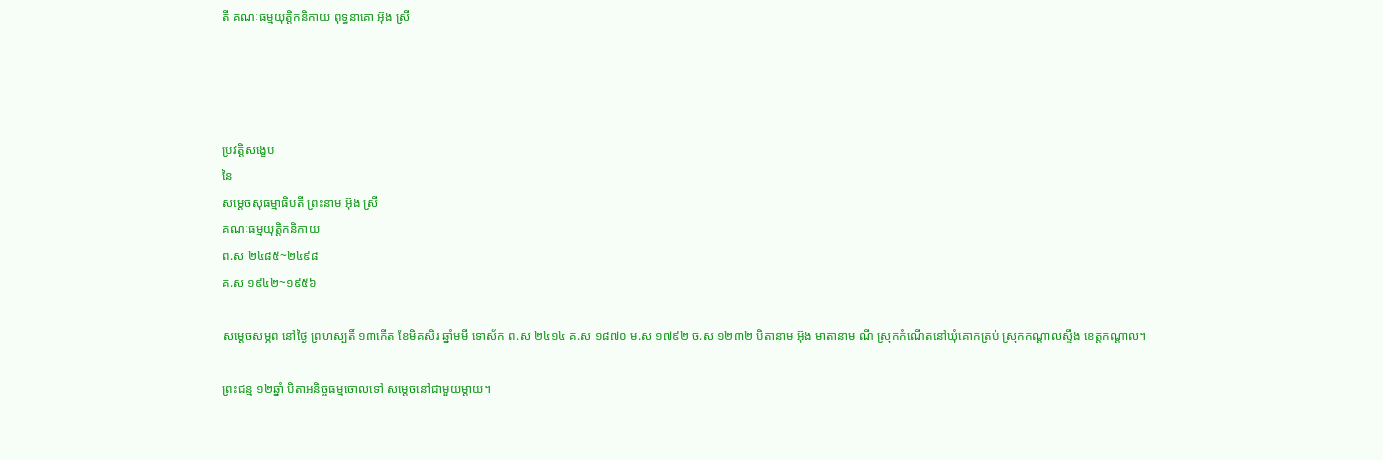តី គណៈធម្មយុត្តិកនិកាយ ពុទ្ធនាគោ អ៊ុង ស្រី




ប្រវត្តិសង្ខេប
នៃ
សម្ដេចសុធម្មាធិបតី ព្រះនាម អ៊ុង ស្រី
គណៈធម្មយុត្តិកនិកាយ
ព.ស ២៤៨៥~២៤៩៨
គ.ស ១៩៤២~១៩៥៦

សម្ដេចសម្ភព នៅថ្ងៃ ព្រហស្បតិ៍ ១៣កើត ខែមិគសិរ ឆ្នាំមមី ទោស័ក ព.ស ២៤១៤ គ.ស ១៨៧០ ម.ស ១៧៩២ ច.ស ១២៣២ បិតានាម អ៊ុង មាតានាម ណី ស្រុកកំណើតនៅឃុំគោកត្រប់ ស្រុកកណ្ដាលស្ទឹង ខេត្តកណ្ដាល។

ព្រះជន្ម ១២ឆ្នាំ បិតាអនិច្ចធម្មចោលទៅ សម្តេចនៅជាមួយម្ដាយ។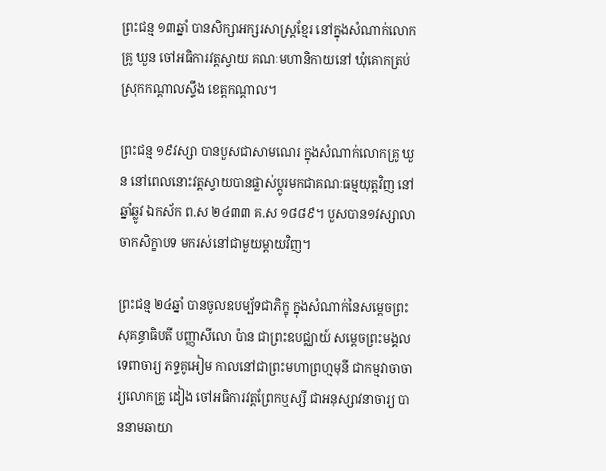ព្រះជន្ម ១៣ឆ្នាំ បានសិក្សាអក្សរសាស្រ្តខ្មែរ នៅក្នុងសំណាក់លោកគ្រូ ឃួន ចៅអធិការវត្តស្វាយ គណៈមហានិកាយនៅ ឃុំគោកត្រប់ ស្រុកកណ្ដាលស្ទឹង ខេត្តកណ្ដាល។

ព្រះជន្ម ១៩វស្សា បានបួសជាសាមណេរ ក្នុងសំណាក់លោកគ្រូ ឃួន នៅពេលនោះវត្តស្វាយបានផ្លាស់ប្ដូរមកជាគណៈធម្មយុត្តវិញ នៅឆ្នាំឆ្លូវ ឯកស័ក ព.ស ២៤៣៣ គ.ស ១៨៨៩។ បួសបាន១វស្សាលាចាកសិក្ខាបទ មករស់នៅជាមួយម្ដាយវិញ។

ព្រះជន្ម ២៤ឆ្នាំ បានចូលឧបម្ប័ទជាភិក្ខុ ក្នុងសំណាក់នៃសម្ដេចព្រះសុគន្ធាធិបតី បញ្ញាសីលោ ប៉ាន ជាព្រះឧបជ្ឈាយ៍ សម្ដេចព្រះមង្គលទេពាចារ្យ ភទ្ទគូអៀម កាលនៅជាព្រះមហាព្រហ្មមុនី ជាកម្មវាចាចារ្យលោកគ្រូ ដៀង ចៅអធិការវត្តព្រែកឬស្សី ជាអនុស្សាវនាចារ្យ បាននាមឆាយា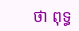ថា ពុទ្ធ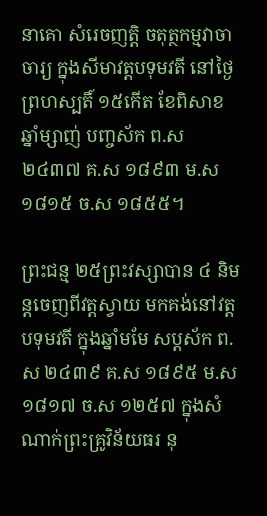នាគោ សំរេចញត្តិ ចតុត្ថកម្មវាចាចារ្យ ក្នុងសីមាវត្តបទុមវតី នៅថ្ងៃព្រហស្បតិ៍ ១៥កើត ខែពិសាខ ឆ្នាំម្សាញ់ បញ្ចស័ក ព.ស ២៤៣៧ គ.ស ១៨៩៣ ម.ស ១៨១៥ ច.ស ១៨៥៥។

ព្រះជន្ម ២៥ព្រះវស្សាបាន ៤ និមន្តចេញពីវត្តស្វាយ មកគង់នៅវត្តបទុមវតី ក្នុងឆ្នាំមមែ សប្តស័ក ព.ស ២៤៣៩ គ.ស ១៨៩៥ ម.ស ១៨១៧ ច.ស ១២៥៧ ក្នុងសំណាក់ព្រះគ្រូវិន័យធរ នុ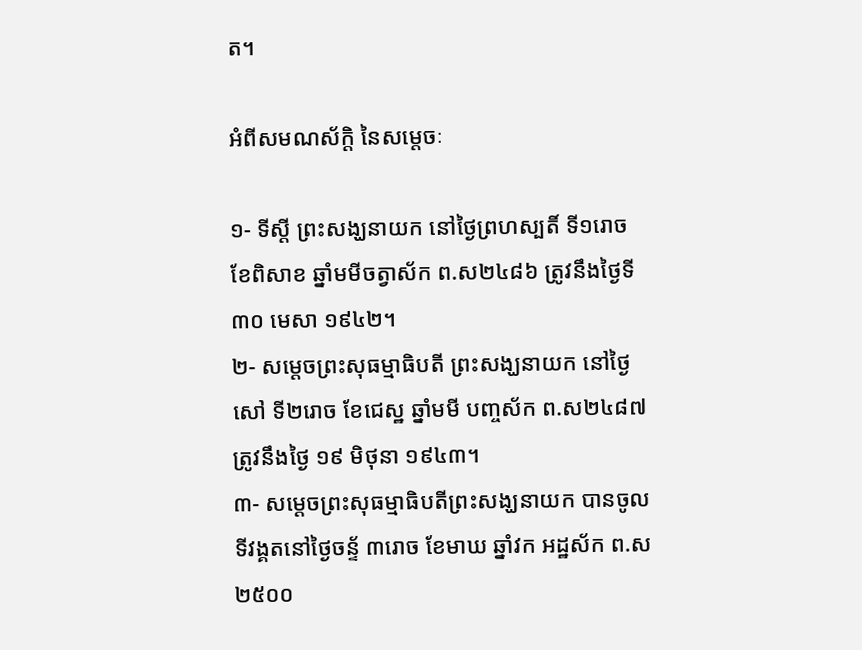ត។

អំពីសមណស័ក្ដិ នៃសម្ដេចៈ

១- ទីស្ដី ព្រះសង្ឃនាយក នៅថ្ងៃព្រហស្បតិ៍ ទី១រោច ខែពិសាខ ឆ្នាំមមីចត្វាស័ក ព.ស២៤៨៦ ត្រូវនឹងថ្ងៃទី ៣០ មេសា ១៩៤២។
២- សម្ដេចព្រះសុធម្មាធិបតី ព្រះសង្ឃនាយក នៅថ្ងៃសៅ ទី២រោច ខែជេស្ឋ ឆ្នាំមមី បញ្ចស័ក ព.ស២៤៨៧ ត្រូវនឹងថ្ងៃ ១៩ មិថុនា ១៩៤៣។
៣- សម្ដេចព្រះសុធម្មាធិបតីព្រះសង្ឃនាយក បានចូលទីវង្គតនៅថ្ងៃចន្ទ័ ៣រោច ខែមាឃ ឆ្នាំវក អដ្ឋស័ក ព.ស ២៥០០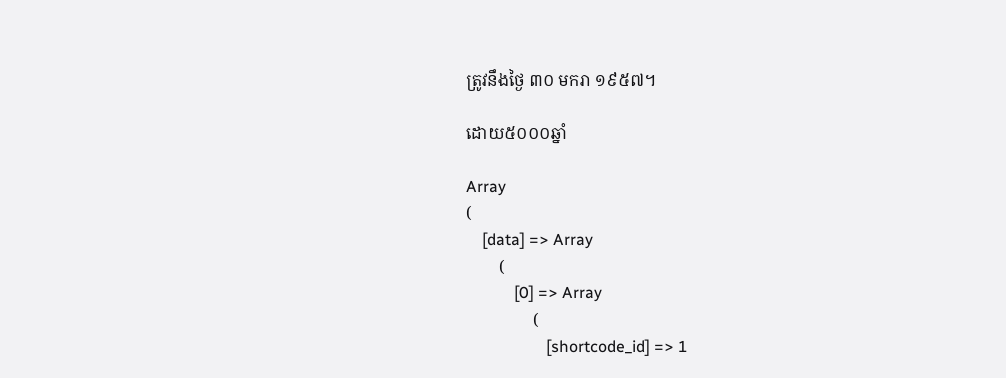ត្រូវនឹងថ្ងៃ ៣០ មករា ១៩៥៧។

ដោយ៥០០០ឆ្នាំ

Array
(
    [data] => Array
        (
            [0] => Array
                (
                    [shortcode_id] => 1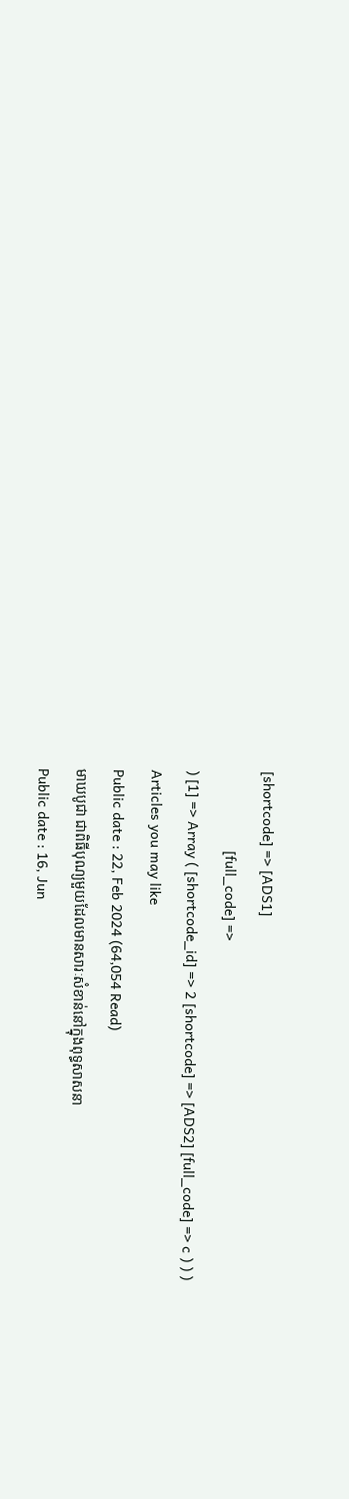[shortcode] => [ADS1]
                    [full_code] =>
) [1] => Array ( [shortcode_id] => 2 [shortcode] => [ADS2] [full_code] => c ) ) )
Articles you may like
Public date : 22, Feb 2024 (64,054 Read)
មាឃបូជា ជាពិធីបុណ្យមួយដែលមានសារៈសំខាន់នៅក្នុងពុទ្ធសាសនា
Public date : 16, Jun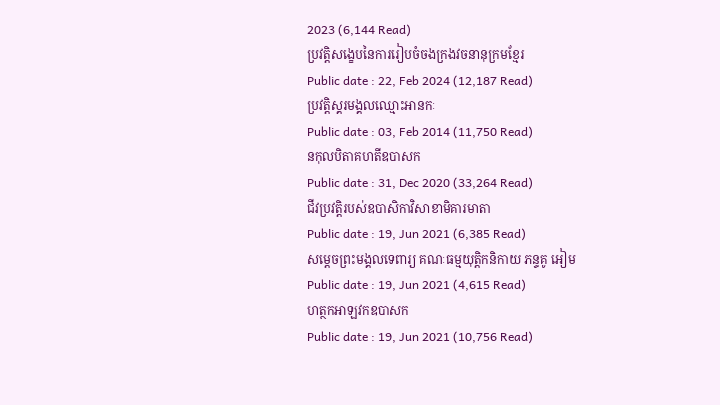2023 (6,144 Read)
ប្រវត្តិសង្ខេបនៃការរៀបចំចងក្រងវចនានុក្រមខ្មែរ
Public date : 22, Feb 2024 (12,187 Read)
ប្រវត្តិស្គរមង្គលឈ្មោះអានកៈ
Public date : 03, Feb 2014 (11,750 Read)
នកុលបិតាគហតីឧបាសក
Public date : 31, Dec 2020 (33,264 Read)
ជីវប្រវត្តិរបស់ឧបាសិកាវិសាខាមិគារមាតា
Public date : 19, Jun 2021 (6,385 Read)
សម្ដេចព្រះមង្គលទេពារ្យ គណៈធម្មយុត្តិកនិកាយ ភន្ទគូ អៀម
Public date : 19, Jun 2021 (4,615 Read)
ហត្ថកអាឡវកឧបាសក
Public date : 19, Jun 2021 (10,756 Read)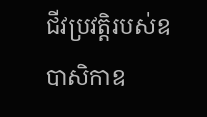ជីវប្រវត្តិរបស់ឧបាសិកាឧ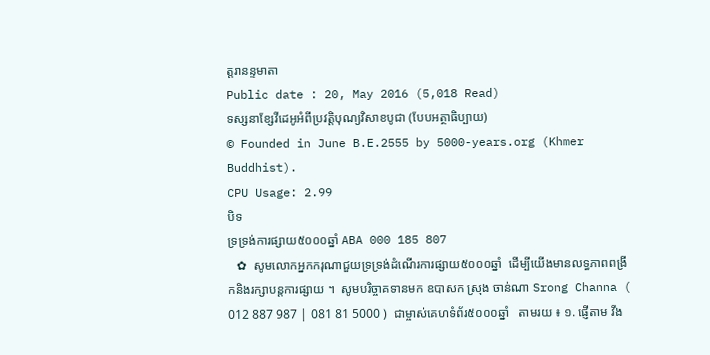ត្តរានន្ទមាតា
Public date : 20, May 2016 (5,018 Read)
ទស្សនាខ្សែវីដេអូអំពីប្រវត្តិបុណ្យវិសាខបូជា (បែបអត្ថាធិប្បាយ)
© Founded in June B.E.2555 by 5000-years.org (Khmer Buddhist).
CPU Usage: 2.99
បិទ
ទ្រទ្រង់ការផ្សាយ៥០០០ឆ្នាំ ABA 000 185 807
   ✿  សូមលោកអ្នកករុណាជួយទ្រទ្រង់ដំណើរការផ្សាយ៥០០០ឆ្នាំ  ដើម្បីយើងមានលទ្ធភាពពង្រីកនិងរក្សាបន្តការផ្សាយ ។  សូមបរិច្ចាគទានមក ឧបាសក ស្រុង ចាន់ណា Srong Channa ( 012 887 987 | 081 81 5000 )  ជាម្ចាស់គេហទំព័រ៥០០០ឆ្នាំ   តាមរយ ៖ ១. ផ្ញើតាម វីង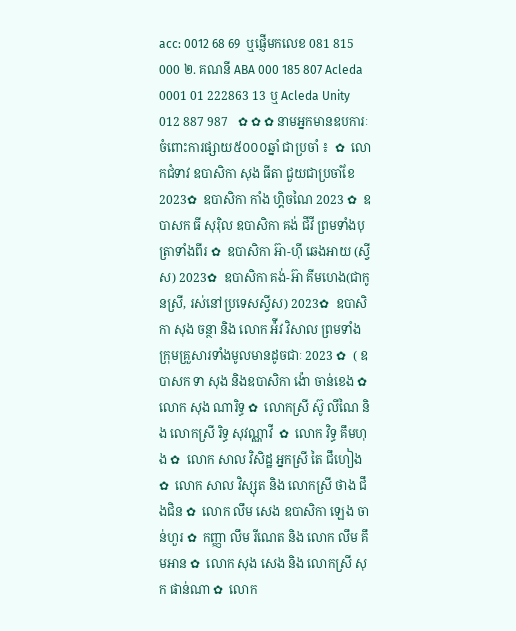acc: 0012 68 69  ឬផ្ញើមកលេខ 081 815 000 ២. គណនី ABA 000 185 807 Acleda 0001 01 222863 13 ឬ Acleda Unity 012 887 987   ✿ ✿ ✿ នាមអ្នកមានឧបការៈចំពោះការផ្សាយ៥០០០ឆ្នាំ ជាប្រចាំ ៖  ✿  លោកជំទាវ ឧបាសិកា សុង ធីតា ជួយជាប្រចាំខែ 2023✿  ឧបាសិកា កាំង ហ្គិចណៃ 2023 ✿  ឧបាសក ធី សុរ៉ិល ឧបាសិកា គង់ ជីវី ព្រមទាំងបុត្រាទាំងពីរ ✿  ឧបាសិកា អ៊ា-ហុី ឆេងអាយ (ស្វីស) 2023✿  ឧបាសិកា គង់-អ៊ា គីមហេង(ជាកូនស្រី, រស់នៅប្រទេសស្វីស) 2023✿  ឧបាសិកា សុង ចន្ថា និង លោក អ៉ីវ វិសាល ព្រមទាំងក្រុមគ្រួសារទាំងមូលមានដូចជាៈ 2023 ✿  ( ឧបាសក ទា សុង និងឧបាសិកា ង៉ោ ចាន់ខេង ✿  លោក សុង ណារិទ្ធ ✿  លោកស្រី ស៊ូ លីណៃ និង លោកស្រី រិទ្ធ សុវណ្ណាវី  ✿  លោក វិទ្ធ គឹមហុង ✿  លោក សាល វិសិដ្ឋ អ្នកស្រី តៃ ជឹហៀង ✿  លោក សាល វិស្សុត និង លោកស្រី ថាង ជឹងជិន ✿  លោក លឹម សេង ឧបាសិកា ឡេង ចាន់ហួរ ✿  កញ្ញា លឹម រីណេត និង លោក លឹម គឹមអាន ✿  លោក សុង សេង និង លោកស្រី សុក ផាន់ណា ✿  លោក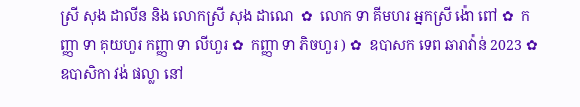ស្រី សុង ដាលីន និង លោកស្រី សុង ដាណេ  ✿  លោក ទា គីមហរ អ្នកស្រី ង៉ោ ពៅ ✿  កញ្ញា ទា គុយហួរ កញ្ញា ទា លីហួរ ✿  កញ្ញា ទា ភិចហួរ ) ✿  ឧបាសក ទេព ឆារាវ៉ាន់ 2023 ✿ ឧបាសិកា វង់ ផល្លា នៅ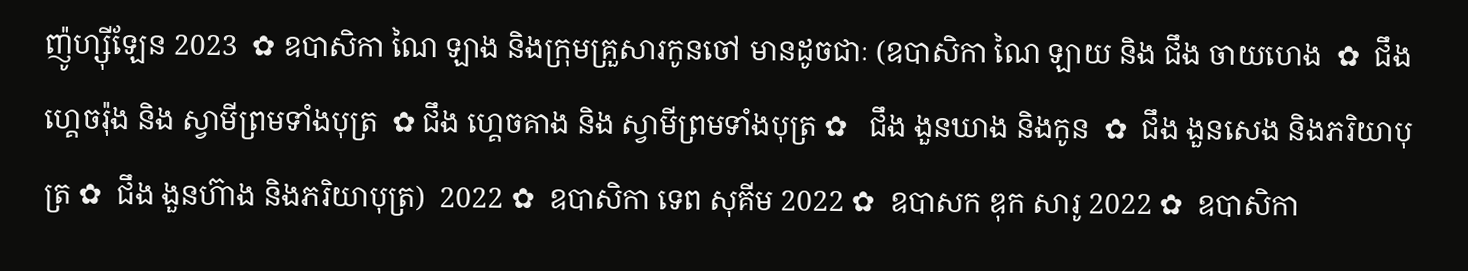ញ៉ូហ្ស៊ីឡែន 2023  ✿ ឧបាសិកា ណៃ ឡាង និងក្រុមគ្រួសារកូនចៅ មានដូចជាៈ (ឧបាសិកា ណៃ ឡាយ និង ជឹង ចាយហេង  ✿  ជឹង ហ្គេចរ៉ុង និង ស្វាមីព្រមទាំងបុត្រ  ✿ ជឹង ហ្គេចគាង និង ស្វាមីព្រមទាំងបុត្រ ✿   ជឹង ងួនឃាង និងកូន  ✿  ជឹង ងួនសេង និងភរិយាបុត្រ ✿  ជឹង ងួនហ៊ាង និងភរិយាបុត្រ)  2022 ✿  ឧបាសិកា ទេព សុគីម 2022 ✿  ឧបាសក ឌុក សារូ 2022 ✿  ឧបាសិកា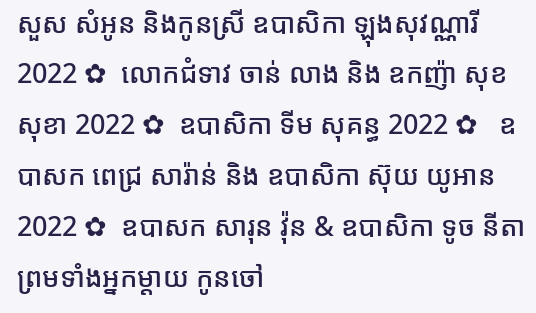សួស សំអូន និងកូនស្រី ឧបាសិកា ឡុងសុវណ្ណារី 2022 ✿  លោកជំទាវ ចាន់ លាង និង ឧកញ៉ា សុខ សុខា 2022 ✿  ឧបាសិកា ទីម សុគន្ធ 2022 ✿   ឧបាសក ពេជ្រ សារ៉ាន់ និង ឧបាសិកា ស៊ុយ យូអាន 2022 ✿  ឧបាសក សារុន វ៉ុន & ឧបាសិកា ទូច នីតា ព្រមទាំងអ្នកម្តាយ កូនចៅ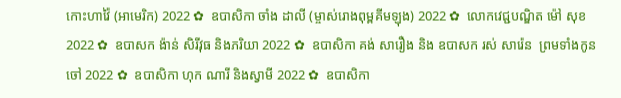កោះហាវ៉ៃ (អាមេរិក) 2022 ✿  ឧបាសិកា ចាំង ដាលី (ម្ចាស់រោងពុម្ពគីមឡុង) 2022 ✿  លោកវេជ្ជបណ្ឌិត ម៉ៅ សុខ 2022 ✿  ឧបាសក ង៉ាន់ សិរីវុធ និងភរិយា 2022 ✿  ឧបាសិកា គង់ សារឿង និង ឧបាសក រស់ សារ៉េន  ព្រមទាំងកូនចៅ 2022 ✿  ឧបាសិកា ហុក ណារី និងស្វាមី 2022 ✿  ឧបាសិកា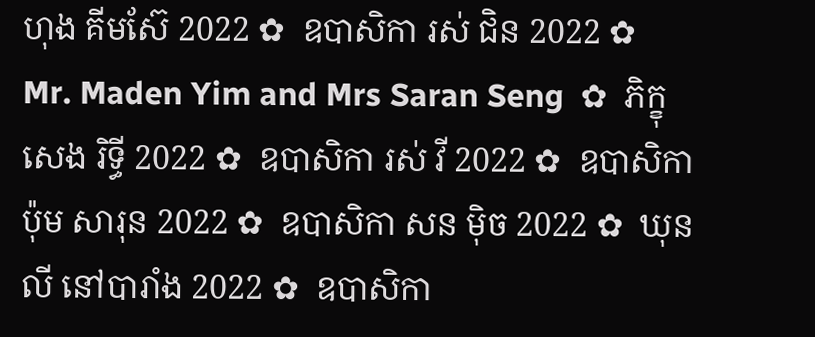ហុង គីមស៊ែ 2022 ✿  ឧបាសិកា រស់ ជិន 2022 ✿  Mr. Maden Yim and Mrs Saran Seng  ✿  ភិក្ខុ សេង រិទ្ធី 2022 ✿  ឧបាសិកា រស់ វី 2022 ✿  ឧបាសិកា ប៉ុម សារុន 2022 ✿  ឧបាសិកា សន ម៉ិច 2022 ✿  ឃុន លី នៅបារាំង 2022 ✿  ឧបាសិកា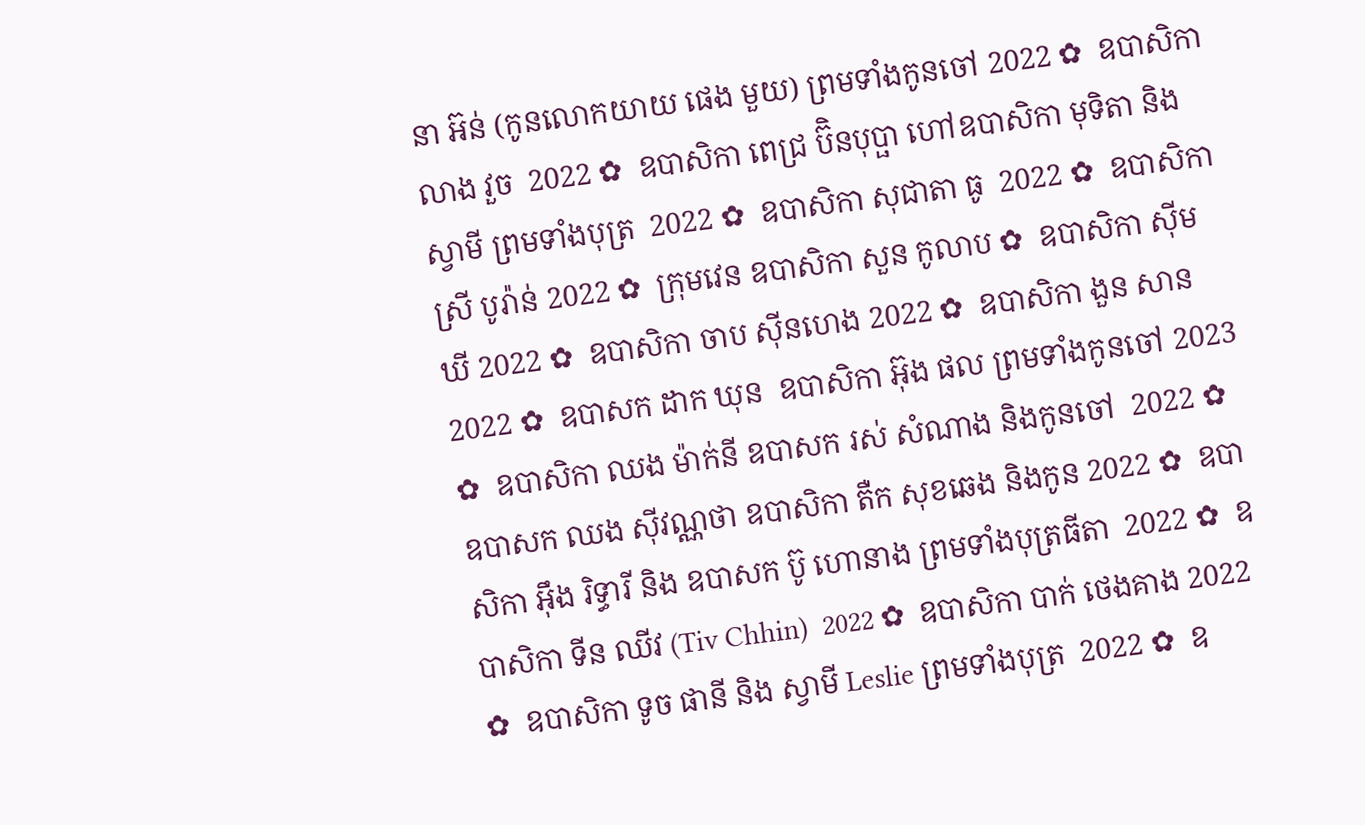នា អ៊ន់ (កូនលោកយាយ ផេង មួយ) ព្រមទាំងកូនចៅ 2022 ✿  ឧបាសិកា លាង វួច  2022 ✿  ឧបាសិកា ពេជ្រ ប៊ិនបុប្ផា ហៅឧបាសិកា មុទិតា និងស្វាមី ព្រមទាំងបុត្រ  2022 ✿  ឧបាសិកា សុជាតា ធូ  2022 ✿  ឧបាសិកា ស្រី បូរ៉ាន់ 2022 ✿  ក្រុមវេន ឧបាសិកា សួន កូលាប ✿  ឧបាសិកា ស៊ីម ឃី 2022 ✿  ឧបាសិកា ចាប ស៊ីនហេង 2022 ✿  ឧបាសិកា ងួន សាន 2022 ✿  ឧបាសក ដាក ឃុន  ឧបាសិកា អ៊ុង ផល ព្រមទាំងកូនចៅ 2023 ✿  ឧបាសិកា ឈង ម៉ាក់នី ឧបាសក រស់ សំណាង និងកូនចៅ  2022 ✿  ឧបាសក ឈង សុីវណ្ណថា ឧបាសិកា តឺក សុខឆេង និងកូន 2022 ✿  ឧបាសិកា អុឹង រិទ្ធារី និង ឧបាសក ប៊ូ ហោនាង ព្រមទាំងបុត្រធីតា  2022 ✿  ឧបាសិកា ទីន ឈីវ (Tiv Chhin)  2022 ✿  ឧបាសិកា បាក់ ថេងគាង 2022 ✿  ឧបាសិកា ទូច ផានី និង ស្វាមី Leslie ព្រមទាំងបុត្រ  2022 ✿  ឧ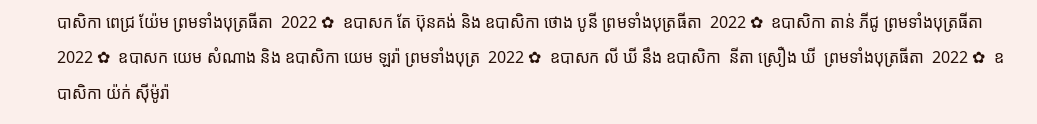បាសិកា ពេជ្រ យ៉ែម ព្រមទាំងបុត្រធីតា  2022 ✿  ឧបាសក តែ ប៊ុនគង់ និង ឧបាសិកា ថោង បូនី ព្រមទាំងបុត្រធីតា  2022 ✿  ឧបាសិកា តាន់ ភីជូ ព្រមទាំងបុត្រធីតា  2022 ✿  ឧបាសក យេម សំណាង និង ឧបាសិកា យេម ឡរ៉ា ព្រមទាំងបុត្រ  2022 ✿  ឧបាសក លី ឃី នឹង ឧបាសិកា  នីតា ស្រឿង ឃី  ព្រមទាំងបុត្រធីតា  2022 ✿  ឧបាសិកា យ៉ក់ សុីម៉ូរ៉ា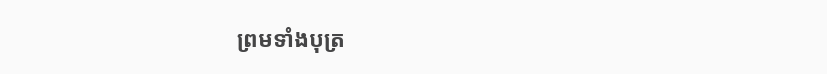ព្រមទាំងបុត្រ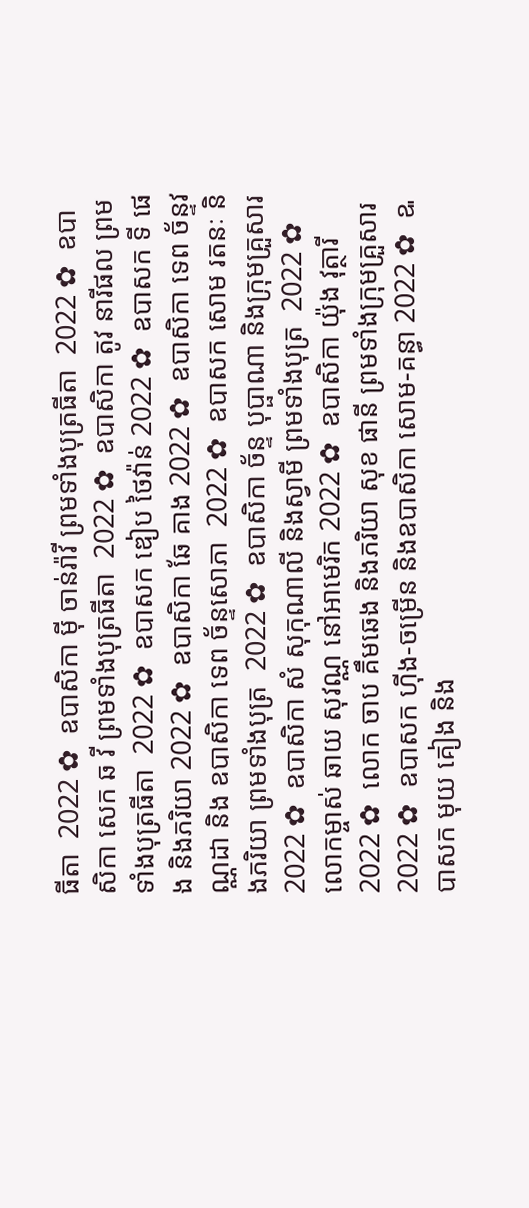ធីតា  2022 ✿  ឧបាសិកា មុី ចាន់រ៉ាវី ព្រមទាំងបុត្រធីតា  2022 ✿  ឧបាសិកា សេក ឆ វី ព្រមទាំងបុត្រធីតា  2022 ✿  ឧបាសិកា តូវ នារីផល ព្រមទាំងបុត្រធីតា  2022 ✿  ឧបាសក ឌៀប ថៃវ៉ាន់ 2022 ✿  ឧបាសក ទី ផេង និងភរិយា 2022 ✿  ឧបាសិកា ឆែ គាង 2022 ✿  ឧបាសិកា ទេព ច័ន្ទវណ្ណដា និង ឧបាសិកា ទេព ច័ន្ទសោភា  2022 ✿  ឧបាសក សោម រតនៈ និងភរិយា ព្រមទាំងបុត្រ  2022 ✿  ឧបាសិកា ច័ន្ទ បុប្ផាណា និងក្រុមគ្រួសារ 2022 ✿  ឧបាសិកា សំ សុកុណាលី និងស្វាមី ព្រមទាំងបុត្រ  2022 ✿  លោកម្ចាស់ ឆាយ សុវណ្ណ នៅអាមេរិក 2022 ✿  ឧបាសិកា យ៉ុង វុត្ថារី 2022 ✿  លោក ចាប គឹមឆេង និងភរិយា សុខ ផានី ព្រមទាំងក្រុមគ្រួសារ 2022 ✿  ឧបាសក ហ៊ីង-ចម្រើន និងឧបាសិកា សោម-គន្ធា 2022 ✿  ឩបាសក មុយ គៀង និង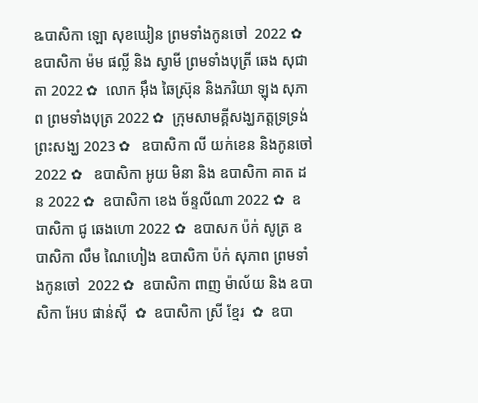ឩបាសិកា ឡោ សុខឃៀន ព្រមទាំងកូនចៅ  2022 ✿  ឧបាសិកា ម៉ម ផល្លី និង ស្វាមី ព្រមទាំងបុត្រី ឆេង សុជាតា 2022 ✿  លោក អ៊ឹង ឆៃស្រ៊ុន និងភរិយា ឡុង សុភាព ព្រមទាំងបុត្រ 2022 ✿  ក្រុមសាមគ្គីសង្ឃភត្តទ្រទ្រង់ព្រះសង្ឃ 2023 ✿   ឧបាសិកា លី យក់ខេន និងកូនចៅ 2022 ✿   ឧបាសិកា អូយ មិនា និង ឧបាសិកា គាត ដន 2022 ✿  ឧបាសិកា ខេង ច័ន្ទលីណា 2022 ✿  ឧបាសិកា ជូ ឆេងហោ 2022 ✿  ឧបាសក ប៉ក់ សូត្រ ឧបាសិកា លឹម ណៃហៀង ឧបាសិកា ប៉ក់ សុភាព ព្រមទាំងកូនចៅ  2022 ✿  ឧបាសិកា ពាញ ម៉ាល័យ និង ឧបាសិកា អែប ផាន់ស៊ី  ✿  ឧបាសិកា ស្រី ខ្មែរ  ✿  ឧបា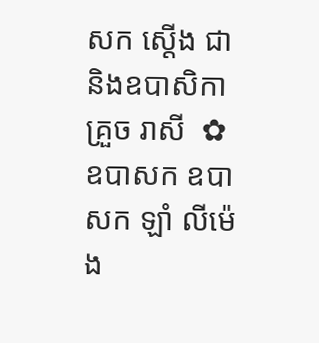សក ស្តើង ជា និងឧបាសិកា គ្រួច រាសី  ✿  ឧបាសក ឧបាសក ឡាំ លីម៉េង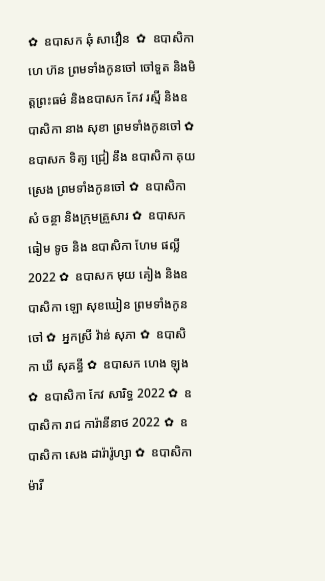✿  ឧបាសក ឆុំ សាវឿន  ✿  ឧបាសិកា ហេ ហ៊ន ព្រមទាំងកូនចៅ ចៅទួត និងមិត្តព្រះធម៌ និងឧបាសក កែវ រស្មី និងឧបាសិកា នាង សុខា ព្រមទាំងកូនចៅ ✿  ឧបាសក ទិត្យ ជ្រៀ នឹង ឧបាសិកា គុយ ស្រេង ព្រមទាំងកូនចៅ ✿  ឧបាសិកា សំ ចន្ថា និងក្រុមគ្រួសារ ✿  ឧបាសក ធៀម ទូច និង ឧបាសិកា ហែម ផល្លី 2022 ✿  ឧបាសក មុយ គៀង និងឧបាសិកា ឡោ សុខឃៀន ព្រមទាំងកូនចៅ ✿  អ្នកស្រី វ៉ាន់ សុភា ✿  ឧបាសិកា ឃី សុគន្ធី ✿  ឧបាសក ហេង ឡុង  ✿  ឧបាសិកា កែវ សារិទ្ធ 2022 ✿  ឧបាសិកា រាជ ការ៉ានីនាថ 2022 ✿  ឧបាសិកា សេង ដារ៉ារ៉ូហ្សា ✿  ឧបាសិកា ម៉ារី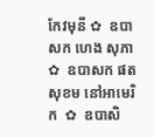កែវមុនី ✿  ឧបាសក ហេង សុភា  ✿  ឧបាសក ផត សុខម នៅអាមេរិក  ✿  ឧបាសិ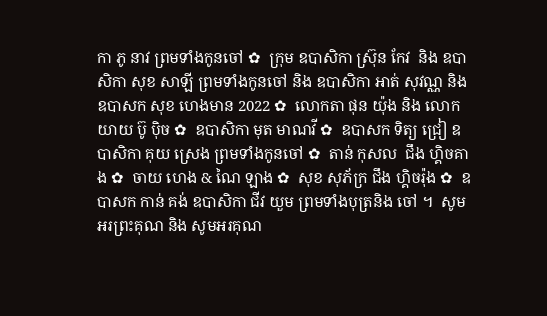កា ភូ នាវ ព្រមទាំងកូនចៅ ✿  ក្រុម ឧបាសិកា ស្រ៊ុន កែវ  និង ឧបាសិកា សុខ សាឡី ព្រមទាំងកូនចៅ និង ឧបាសិកា អាត់ សុវណ្ណ និង  ឧបាសក សុខ ហេងមាន 2022 ✿  លោកតា ផុន យ៉ុង និង លោកយាយ ប៊ូ ប៉ិច ✿  ឧបាសិកា មុត មាណវី ✿  ឧបាសក ទិត្យ ជ្រៀ ឧបាសិកា គុយ ស្រេង ព្រមទាំងកូនចៅ ✿  តាន់ កុសល  ជឹង ហ្គិចគាង ✿  ចាយ ហេង & ណៃ ឡាង ✿  សុខ សុភ័ក្រ ជឹង ហ្គិចរ៉ុង ✿  ឧបាសក កាន់ គង់ ឧបាសិកា ជីវ យួម ព្រមទាំងបុត្រនិង ចៅ ។  សូមអរព្រះគុណ និង សូមអរគុណ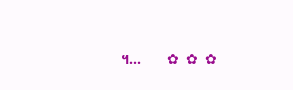។...       ✿  ✿  ✿